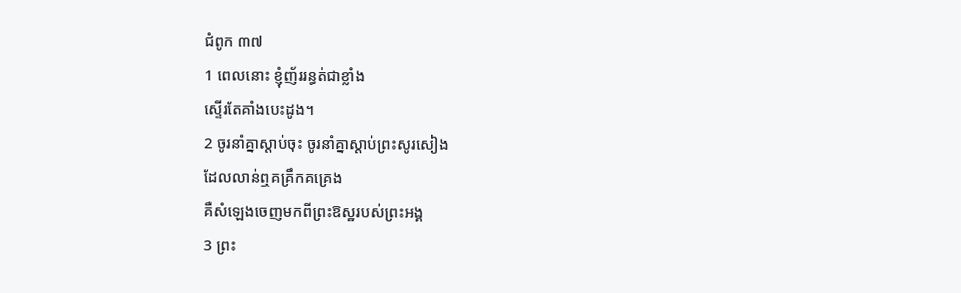ជំពូក ៣៧
1 ពេលនោះ ខ្ញុំញ័ររន្ធត់ជាខ្លាំង
ស្ទើរតែគាំងបេះដូង។
2 ចូរនាំគ្នាស្ដាប់ចុះ ចូរនាំគ្នាស្ដាប់ព្រះសូរសៀង
ដែលលាន់ឮគគ្រឹកគគ្រេង
គឺសំឡេងចេញមកពីព្រះឱស្ឋរបស់ព្រះអង្គ
3 ព្រះ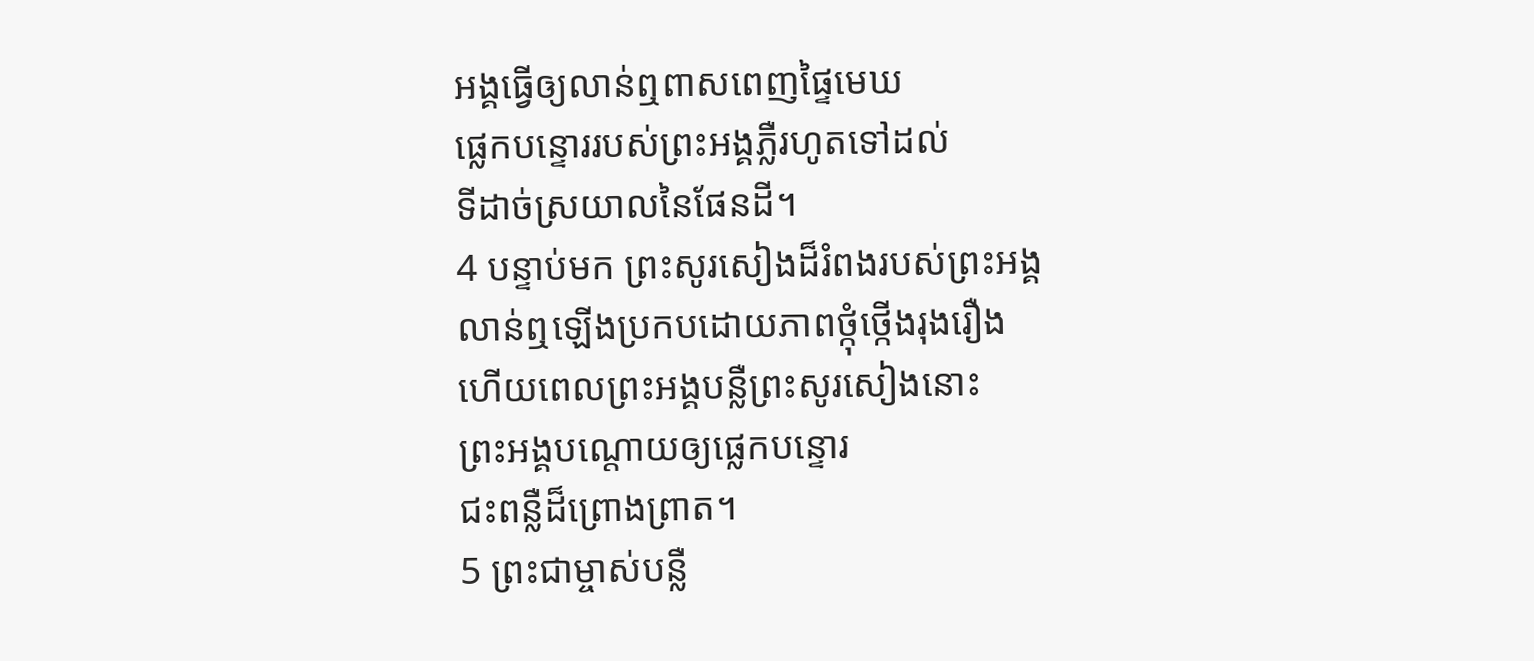អង្គធ្វើឲ្យលាន់ឮពាសពេញផ្ទៃមេឃ
ផ្លេកបន្ទោររបស់ព្រះអង្គភ្លឺរហូតទៅដល់
ទីដាច់ស្រយាលនៃផែនដី។
4 បន្ទាប់មក ព្រះសូរសៀងដ៏រំពងរបស់ព្រះអង្គ
លាន់ឮឡើងប្រកបដោយភាពថ្កុំថ្កើងរុងរឿង
ហើយពេលព្រះអង្គបន្លឺព្រះសូរសៀងនោះ
ព្រះអង្គបណ្តោយឲ្យផ្លេកបន្ទោរ
ជះពន្លឺដ៏ព្រោងព្រាត។
5 ព្រះជាម្ចាស់បន្លឺ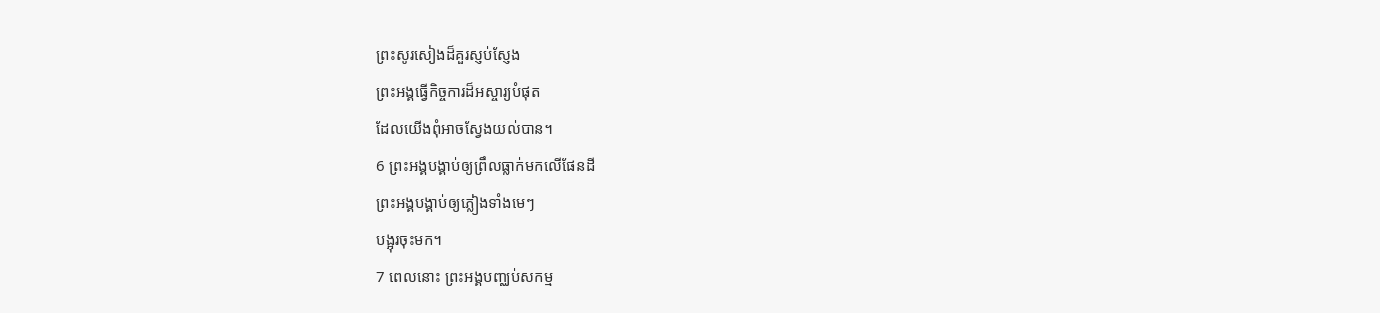ព្រះសូរសៀងដ៏គួរស្ញប់ស្ញែង
ព្រះអង្គធ្វើកិច្ចការដ៏អស្ចារ្យបំផុត
ដែលយើងពុំអាចស្វែងយល់បាន។
6 ព្រះអង្គបង្គាប់ឲ្យព្រឹលធ្លាក់មកលើផែនដី
ព្រះអង្គបង្គាប់ឲ្យភ្លៀងទាំងមេៗ
បង្អុរចុះមក។
7 ពេលនោះ ព្រះអង្គបញ្ឈប់សកម្ម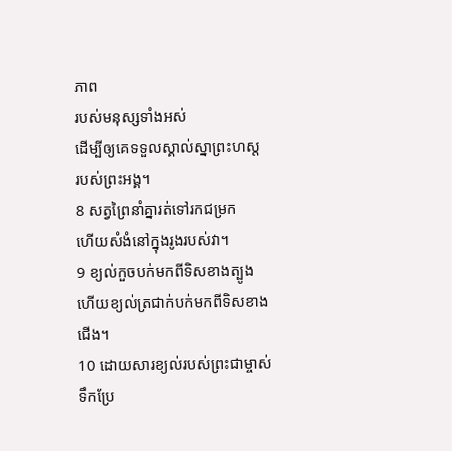ភាព
របស់មនុស្សទាំងអស់
ដើម្បីឲ្យគេទទួលស្គាល់ស្នាព្រះហស្ដ
របស់ព្រះអង្គ។
8 សត្វព្រៃនាំគ្នារត់ទៅរកជម្រក
ហើយសំងំនៅក្នុងរូងរបស់វា។
9 ខ្យល់កួចបក់មកពីទិសខាងត្បូង
ហើយខ្យល់ត្រជាក់បក់មកពីទិសខាងជើង។
10 ដោយសារខ្យល់របស់ព្រះជាម្ចាស់
ទឹកប្រែ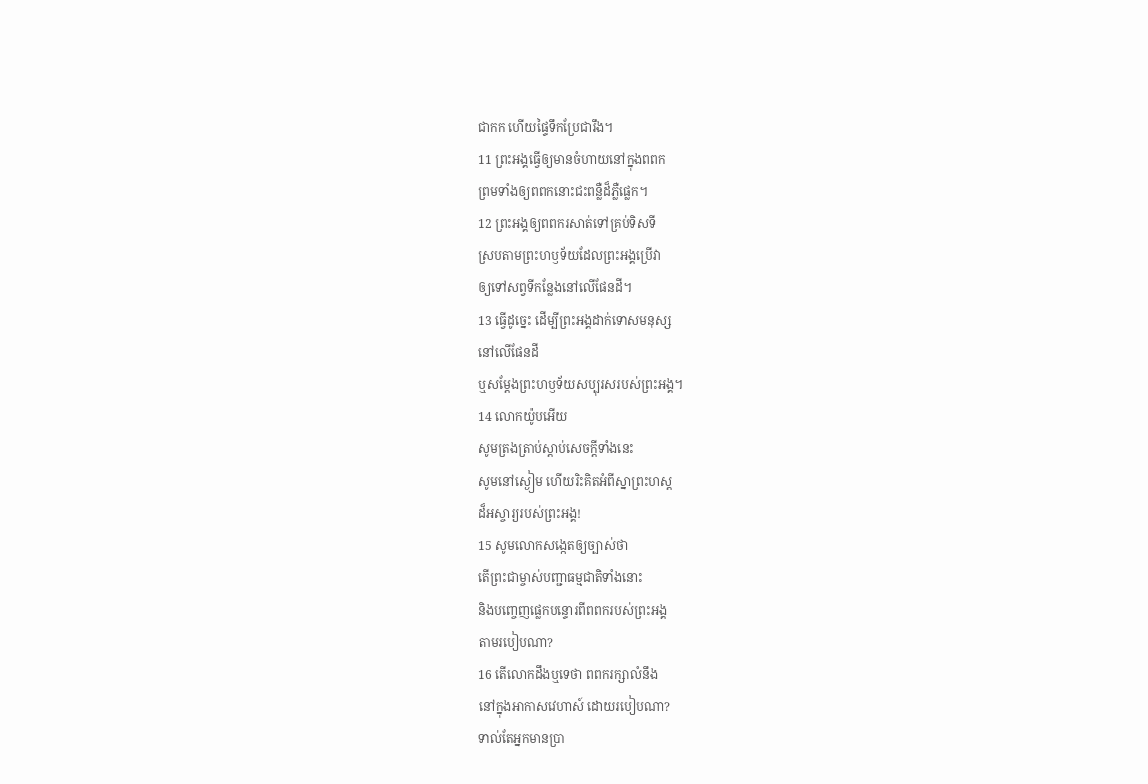ជាកក ហើយផ្ទៃទឹកប្រែជារឹង។
11 ព្រះអង្គធ្វើឲ្យមានចំហាយនៅក្នុងពពក
ព្រមទាំងឲ្យពពកនោះជះពន្លឺដ៏ភ្លឺផ្លេក។
12 ព្រះអង្គឲ្យពពករសាត់ទៅគ្រប់ទិសទី
ស្របតាមព្រះហឫទ័យដែលព្រះអង្គប្រើវា
ឲ្យទៅសព្វទីកន្លែងនៅលើផែនដី។
13 ធ្វើដូច្នេះ ដើម្បីព្រះអង្គដាក់ទោសមនុស្ស
នៅលើផែនដី
ឬសម្ដែងព្រះហឫទ័យសប្បុរសរបស់ព្រះអង្គ។
14 លោកយ៉ូបអើយ
សូមត្រងត្រាប់ស្ដាប់សេចក្ដីទាំងនេះ
សូមនៅស្ងៀម ហើយរិះគិតអំពីស្នាព្រះហស្ដ
ដ៏អស្ចារ្យរបស់ព្រះអង្គ!
15 សូមលោកសង្កេតឲ្យច្បាស់ថា
តើព្រះជាម្ចាស់បញ្ជាធម្មជាតិទាំងនោះ
និងបញ្ចេញផ្លេកបន្ទោរពីពពករបស់ព្រះអង្គ
តាមរបៀបណា?
16 តើលោកដឹងឬទេថា ពពករក្សាលំនឹង
នៅក្នុងអាកាសវេហាស៍ ដោយរបៀបណា?
ទាល់តែអ្នកមានប្រា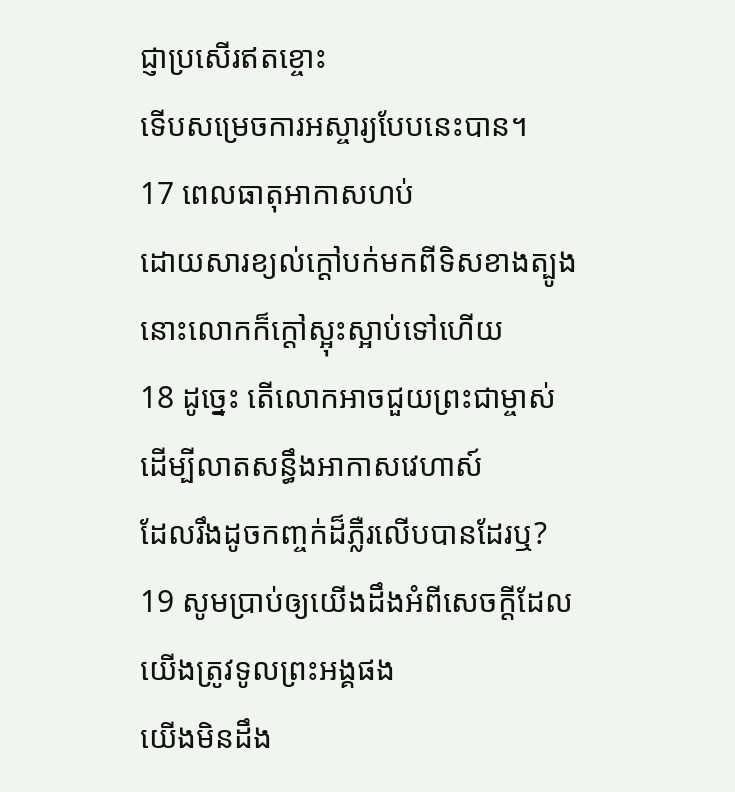ជ្ញាប្រសើរឥតខ្ចោះ
ទើបសម្រេចការអស្ចារ្យបែបនេះបាន។
17 ពេលធាតុអាកាសហប់
ដោយសារខ្យល់ក្ដៅបក់មកពីទិសខាងត្បូង
នោះលោកក៏ក្ដៅស្អុះស្អាប់ទៅហើយ
18 ដូច្នេះ តើលោកអាចជួយព្រះជាម្ចាស់
ដើម្បីលាតសន្ធឹងអាកាសវេហាស៍
ដែលរឹងដូចកញ្ចក់ដ៏ភ្លឺរលើបបានដែរឬ?
19 សូមប្រាប់ឲ្យយើងដឹងអំពីសេចក្ដីដែល
យើងត្រូវទូលព្រះអង្គផង
យើងមិនដឹង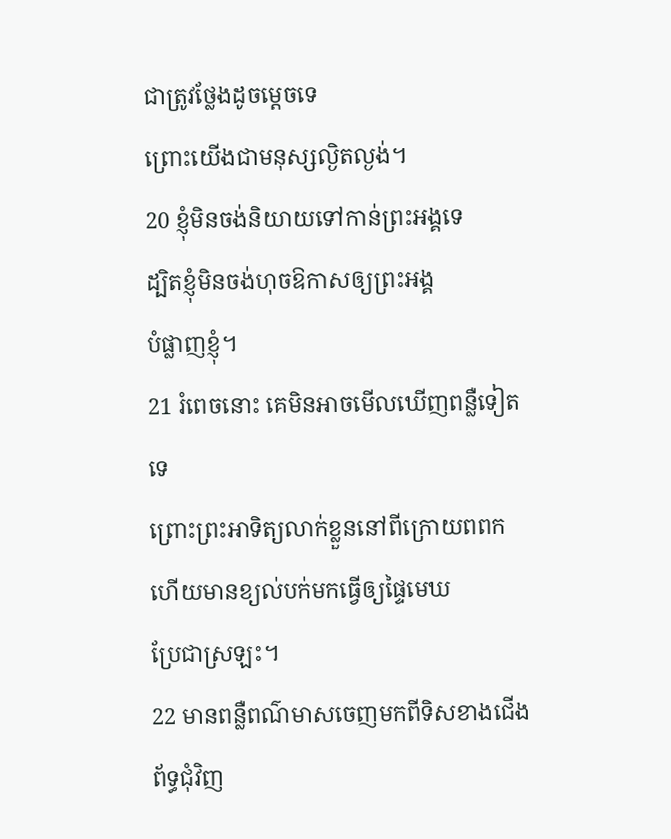ជាត្រូវថ្លែងដូចម្ដេចទេ
ព្រោះយើងជាមនុស្សល្ងិតល្ងង់។
20 ខ្ញុំមិនចង់និយាយទៅកាន់ព្រះអង្គទេ
ដ្បិតខ្ញុំមិនចង់ហុចឱកាសឲ្យព្រះអង្គ
បំផ្លាញខ្ញុំ។
21 រំពេចនោះ គេមិនអាចមើលឃើញពន្លឺទៀតទេ
ព្រោះព្រះអាទិត្យលាក់ខ្លួននៅពីក្រោយពពក
ហើយមានខ្យល់បក់មកធ្វើឲ្យផ្ទៃមេឃ
ប្រែជាស្រឡះ។
22 មានពន្លឺពណ៌មាសចេញមកពីទិសខាងជើង
ព័ទ្ធជុំវិញ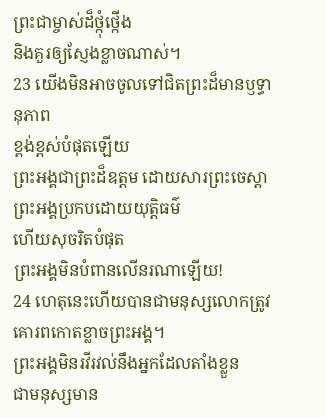ព្រះជាម្ចាស់ដ៏ថ្កុំថ្កើង
និងគួរឲ្យស្ញែងខ្លាចណាស់។
23 យើងមិនអាចចូលទៅជិតព្រះដ៏មានឫទ្ធានុភាព
ខ្ពង់ខ្ពស់បំផុតឡើយ
ព្រះអង្គជាព្រះដ៏ឧត្ដម ដោយសារព្រះចេស្ដា
ព្រះអង្គប្រកបដោយយុត្តិធម៌
ហើយសុចរិតបំផុត
ព្រះអង្គមិនបំពានលើនរណាឡើយ!
24 ហេតុនេះហើយបានជាមនុស្សលោកត្រូវ
គោរពកោតខ្លាចព្រះអង្គ។
ព្រះអង្គមិនរវីរវល់នឹងអ្នកដែលតាំងខ្លួន
ជាមនុស្សមាន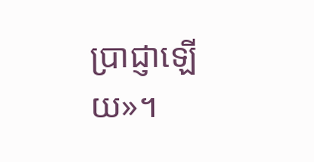ប្រាជ្ញាឡើយ»។